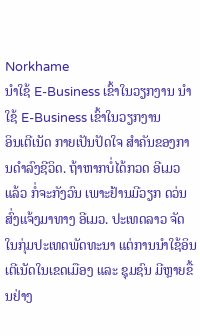Norkhame
ນຳໃຊ້ E-Business ເຂົ້າໃນວຽກງານ ນຳໃຊ້ E-Business ເຂົ້າໃນວຽກງານ
ອິນເຕີເນັດ ກາຍເປັນປັດໃຈ ສຳຄັນຂອງການດຳລົງຊີວິດ. ຖ້າຫາກບໍ່ໄດ້ກວດ ອີເມວ ແລ້ວ ກໍ່ຈະກັງວົນ ເພາະຢ້ານມີວຽກ ດວ່ນສົ່ງແຈ້ງມາທາງ ອີເມວ. ປະເທດລາວ ຈັດໃນກຸ່ມປະເທດພັດທະນາ ແຕ່ການນຳໃຊ້ອິນເຕີເນັດໃນເຂດເມືອງ ແລະ ຊຸມຊົນ ມີຫຼາຍຂື້ນຢ່າງ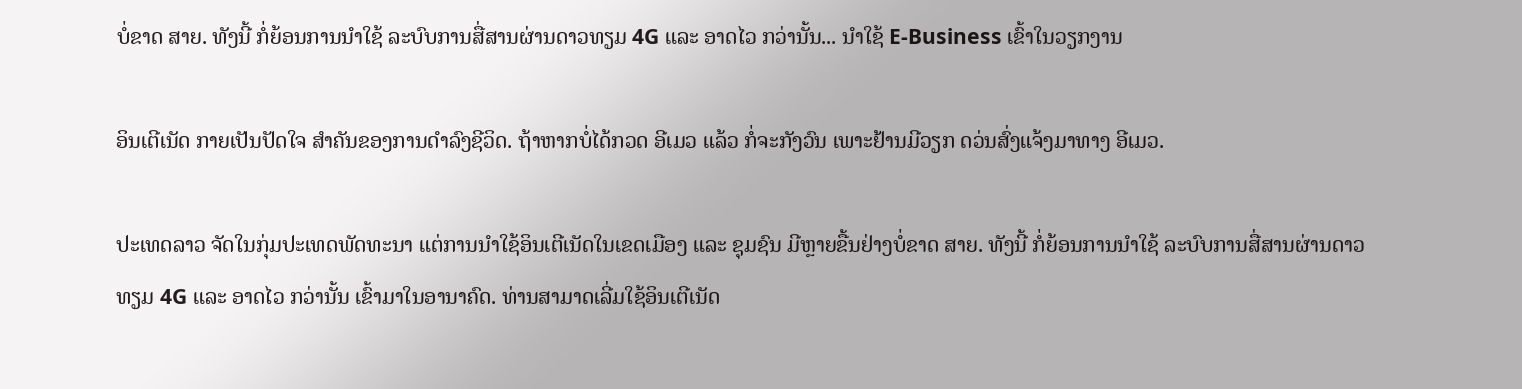ບໍ່ຂາດ ສາຍ. ທັງນີ້ ກໍ່ຍ້ອນການນຳໃຊ້ ລະບົບການສື່ສານຜ່ານດາວທຽມ 4G ແລະ ອາດໄວ ກວ່ານັ້ນ... ນຳໃຊ້ E-Business ເຂົ້າໃນວຽກງານ

ອິນເຕີເນັດ ກາຍເປັນປັດໃຈ ສຳຄັນຂອງການດຳລົງຊີວິດ. ຖ້າຫາກບໍ່ໄດ້ກວດ ອີເມວ ແລ້ວ ກໍ່ຈະກັງວົນ ເພາະຢ້ານມີວຽກ ດວ່ນສົ່ງແຈ້ງມາທາງ ອີເມວ.

ປະເທດລາວ ຈັດໃນກຸ່ມປະເທດພັດທະນາ ແຕ່ການນຳໃຊ້ອິນເຕີເນັດໃນເຂດເມືອງ ແລະ ຊຸມຊົນ ມີຫຼາຍຂື້ນຢ່າງບໍ່ຂາດ ສາຍ. ທັງນີ້ ກໍ່ຍ້ອນການນຳໃຊ້ ລະບົບການສື່ສານຜ່ານດາວທຽມ 4G ແລະ ອາດໄວ ກວ່ານັ້ນ ເຂົ້າມາໃນອານາຄົດ. ທ່ານສາມາດເລີ່ມໃຊ້ອິນເຕີເນັດ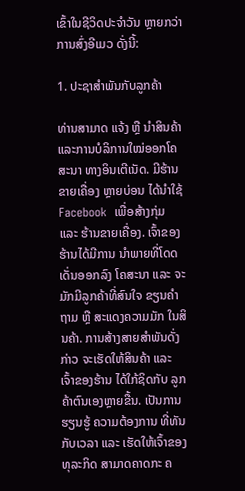ເຂົ້າໃນຊີວິດປະຈຳວັນ ຫຼາຍກວ່າການສົ່ງອີເມວ ດັ່ງນີ້:

1. ປະຊາສຳພັນກັບລູກຄ້າ

ທ່ານສາມາດ ແຈ້ງ ຫຼື ນຳສິນຄ້າ ແລະການບໍລິການໃໝ່ອອກໂຄສະນາ ທາງອິນເຕີເນັດ. ມີຮ້ານຂາຍເຄື່ອງ ຫຼາຍບ່ອນ ໄດ້ນຳໃຊ້ Facebook  ເພື່ອສ້າງກຸ່ມ ແລະ ຮ້ານຂາຍເຄື່ອງ. ເຈົ້າຂອງຮ້ານໄດ້ມີການ ນຳພາຍທີ່ໂດດເດັ່ນອອກລົງ ໂຄສະນາ ແລະ ຈະມັກມີລູກຄ້າທີ່ສົນໃຈ ຂຽນຄຳຖາມ ຫຼື ສະແດງຄວາມມັກ ໃນສິນຄ້າ. ການສ້າງສາຍສຳພັນດັ່ງກ່າວ ຈະເຮັດໃຫ້ສິນຄ້າ ແລະ ເຈົ້າຂອງຮ້ານ ໄດ້ໃກ້ຊິດກັບ ລູກຄ້າຕົນເອງຫຼາຍຂື້ນ. ເປັນການຮຽນຮູ້ ຄວາມຕ້ອງການ ທີ່ທັນກັບເວລາ ແລະ ເຮັດໃຫ້ເຈົ້າຂອງທຸລະກິດ ສາມາດຄາດກະ ຄ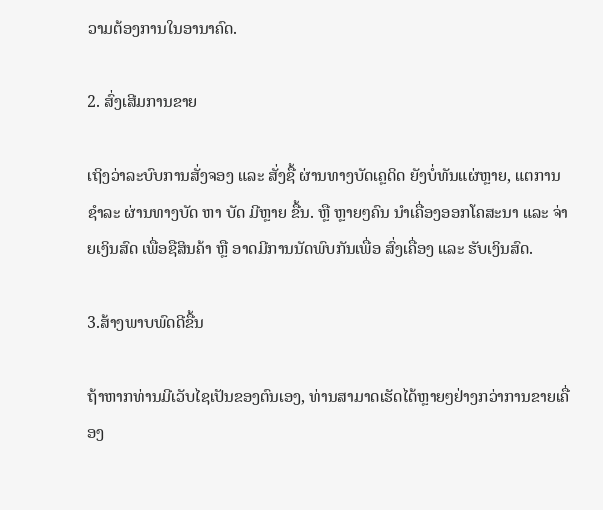ວາມຕ້ອງການໃນອານາຄົດ.

2. ສົ່ງເສີມການຂາຍ

ເຖິງວ່າລະບົບການສັ່ງຈອງ ແລະ ສັ່ງຊື້ ຜ່ານທາງບັດເຄຼດິດ ຍັງບໍ່ທັນແຜ່ຫຼາຍ, ແຕການຊຳລະ ຜ່ານທາງບັດ ຫາ ບັດ ມີຫຼາຍ ຂື້ນ. ຫຼື ຫຼາຍໆຄົນ ນຳເຄື່ອງອອກໂຄສະນາ ແລະ ຈ່າຍເງິນສົດ ເພື່ອຊືສິນຄ້າ ຫຼື ອາດມີການນັດພົບກັນເພື່ອ ສົ່ງເຄື່ອງ ແລະ ຮັບເງິນສົດ.

3.ສ້າງພາບພົດດີຂື້ນ

ຖ້າຫາກທ່ານມີເວັບໄຊເປັນຂອງຕົນເອງ, ທ່ານສາມາດເຮັດໄດ້ຫຼາຍໆຢ່າງກວ່າການຂາຍເຄື່ອງ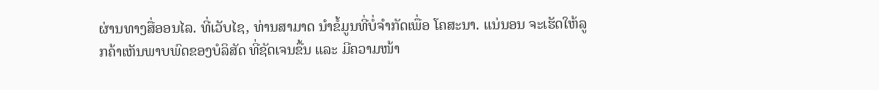ຜ່ານທາງສື່ອອນໄລ. ທີ່ເວັບໄຊ, ທ່ານສາມາດ ນຳຂໍ້ມູນທີ່ບໍ່ຈຳກັດເພື່ອ ໂຄສະນາ. ແນ່ນອນ ຈະເຮັດໃຫ້ລູກຄ້າເຫັນພາບພົດຂອງບໍລິສັດ ທີ່ຊັດເຈນຂື້ນ ແລະ ມີຄວາມໜ້າ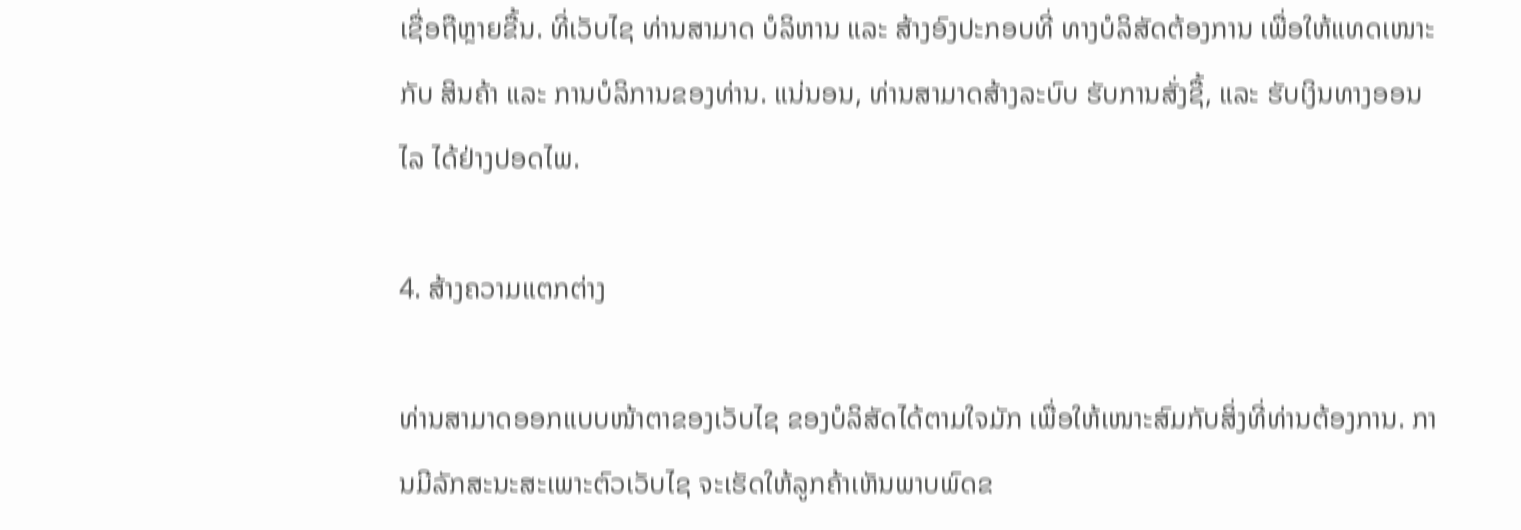ເຊື່ອຖືຫຼາຍຂື້ນ. ທີ່ເວັບໄຊ ທ່ານສາມາດ ບໍລິຫານ ແລະ ສ້າງອົງປະກອບທີ່ ທາງບໍລິສັດຕ້ອງການ ເພື່ອໃຫ້ແທດເໜາະກັບ ສິນຄ້າ ແລະ ການບໍລິການຂອງທ່ານ. ແນ່ນອນ, ທ່ານສາມາດສ້າງລະບົບ ຮັບການສັ່ງຊື້, ແລະ ຮັບເງິນທາງອອນໄລ ໄດ້ຢ່າງປອດໄພ.

4. ສ້າງຄວາມແຕກຕ່າງ

ທ່ານສາມາດອອກແບບໜ້າຕາຂອງເວັບໄຊ ຂອງບໍລິສັດໄດ້ຕາມໃຈມັກ ເພື່ອໃຫ້ເໜາະສົມກັບສິ່ງທີ່ທ່ານຕ້ອງການ. ການມີລັກສະນະສະເພາະຕົວເວັບໄຊ ຈະເຮັດໃຫ້ລູກຄ້າເຫັນພາບພົດຂ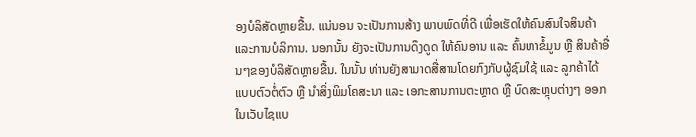ອງບໍລິສັດຫຼາຍຂື້ນ. ແນ່ນອນ ຈະເປັນການສ້າງ ພາບພົດທີ່ດີ ເພື່ອເຮັດໃຫ້ຄົນສົນໃຈສິນຄ້າ ແລະການບໍລິການ. ນອກນັ້ນ ຍັງຈະເປັນການດຶງດູດ ໃຫ້ຄົນອານ ແລະ ຄົ້ນຫາຂໍ້ມູນ ຫຼື ສິນຄ້າອື່ນໆຂອງບໍລິສັດຫຼາຍຂື້ນ. ໃນນັ້ນ ທ່ານຍັງສາມາດສື່ສານໂດຍກົງກັບຜູ້ຊົມໃຊ້ ແລະ ລູກຄ້າໄດ້ ແບບຕົວຕໍ່ຕົວ ຫຼື ນຳສິ່ງພິມໂຄສະນາ ແລະ ເອກະສານການຕະຫຼາດ ຫຼື ບົດສະຫຼຸບຕ່າງໆ ອອກໃນເວັບໄຊແບ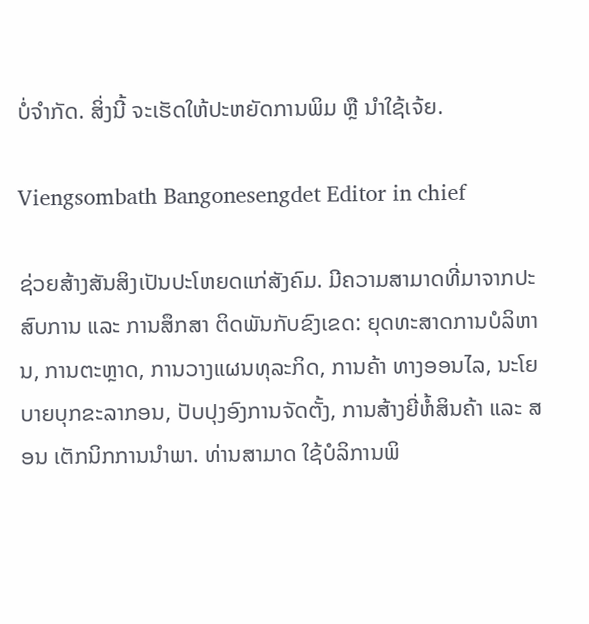ບໍ່ຈຳກັດ. ສິ່ງນີ້ ຈະເຮັດໃຫ້ປະຫຍັດການພິມ ຫຼື ນຳໃຊ້ເຈ້ຍ.

Viengsombath Bangonesengdet Editor in chief

ຊ່ວຍສ້າງສັນສິງເປັນປະໂຫຍດແກ່ສັງຄົມ. ມີຄວາມສາມາດທີ່ມາຈາກປະສົບການ ແລະ ການສຶກສາ ຕິດພັນກັບຂົງເຂດ: ຍຸດທະສາດການບໍລິຫານ, ການຕະຫຼາດ, ການວາງແຜນທຸລະກິດ, ການຄ້າ ທາງອອນໄລ, ນະໂຍບາຍບຸກຂະລາກອນ, ປັບປຸງອົງການຈັດຕັ້ງ, ການສ້າງຍີ່ຫໍ້ສິນຄ້າ ແລະ ສອນ ເຕັກນິກການນຳພາ. ທ່ານສາມາດ ໃຊ້ບໍລິການພິ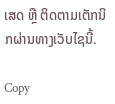ເສດ ຫຼື ຕິດຕາມເຕັກນິກຜ່ານທາງເວັບໄຊນີ້.

Copy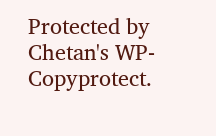Protected by Chetan's WP-Copyprotect.